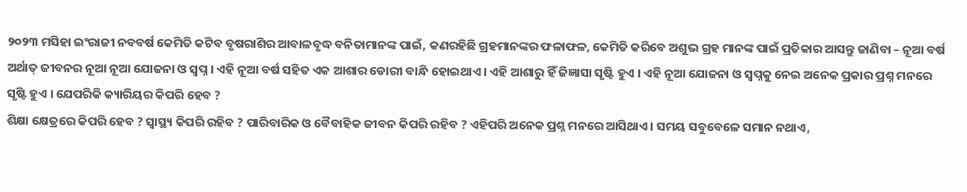୨୦୨୩ ମସିହା ଇଂରାଜୀ ନବବର୍ଷ କେମିତି କଟିବ ବୃଷରାଶିର ଆବାଳବୃଦ୍ଧ ବନିତାମାନଙ୍କ ପାଇଁ, କଣରହିଛି ଗ୍ରହମାନଙ୍କର ଫଳାଫଳ, କେମିତି କରିବେ ଅଶୁଭ ଗ୍ରହ ମାନଙ୍କ ପାଇଁ ପ୍ରତିକାର ଆସନ୍ତୁ ଜାଣିବା – ନୂଆ ବର୍ଷ ଅର୍ଥାତ୍ ଜୀବନର ନୂଆ ନୂଆ ଯୋଜନା ଓ ସ୍ଵପ୍ନ । ଏହି ନୂଆ ବର୍ଷ ସହିତ ଏକ ଆଶାର ଡୋରୀ ବାନ୍ଧି ହୋଇଥାଏ । ଏହି ଆଶାରୁ ହିଁ ଜିଜ୍ଞାସା ସୃଷ୍ଟି ହୁଏ । ଏହି ନୂଆ ଯୋଜନା ଓ ସ୍ଵପ୍ନକୁ ନେଇ ଅନେକ ପ୍ରକାର ପ୍ରଶ୍ନ ମନରେ ସୃଷ୍ଟି ହୁଏ । ଯେପରିକି କ୍ୟାରିୟର କିପରି ହେବ ?
ଶିକ୍ଷା କ୍ଷେତ୍ରରେ କିପରି ହେବ ? ସ୍ୱାସ୍ଥ୍ୟ କିପରି ରହିବ ? ପାରିବାରିକ ଓ ବୈବାହିକ ଜୀବନ କିପରି ରହିବ ? ଏହିପରି ଅନେକ ପ୍ରଶ୍ନ ମନରେ ଆସିଥାଏ । ସମୟ ସବୁବେଳେ ସମାନ ନଥାଏ,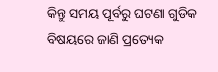କିନ୍ତୁ ସମୟ ପୂର୍ବରୁ ଘଟଣା ଗୁଡିକ ବିଷୟରେ ଜାଣି ପ୍ରତ୍ୟେକ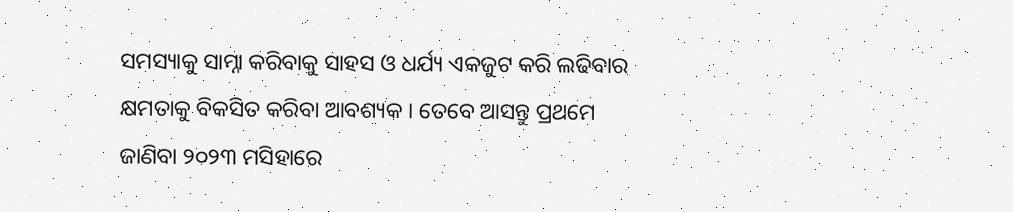ସମସ୍ୟାକୁ ସାମ୍ନା କରିବାକୁ ସାହସ ଓ ଧର୍ଯ୍ୟ ଏକଜୁଟ କରି ଲଢିବାର କ୍ଷମତାକୁ ବିକସିତ କରିବା ଆବଶ୍ୟକ । ତେବେ ଆସନ୍ତୁ ପ୍ରଥମେ ଜାଣିବା ୨୦୨୩ ମସିହାରେ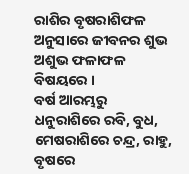ରାଶିର ବୃଷରାଶିଫଳ ଅନୁସାରେ ଜୀବନର ଶୁଭ ଅଶୁଭ ଫଳାଫଳ ବିଷୟରେ ।
ବର୍ଷ ଆରମ୍ଭରୁ ଧନୁରାଶିରେ ରବି, ବୁଧ, ମେଷରାଶିରେ ଚନ୍ଦ୍ର, ରାହୁ, ବୃଷରେ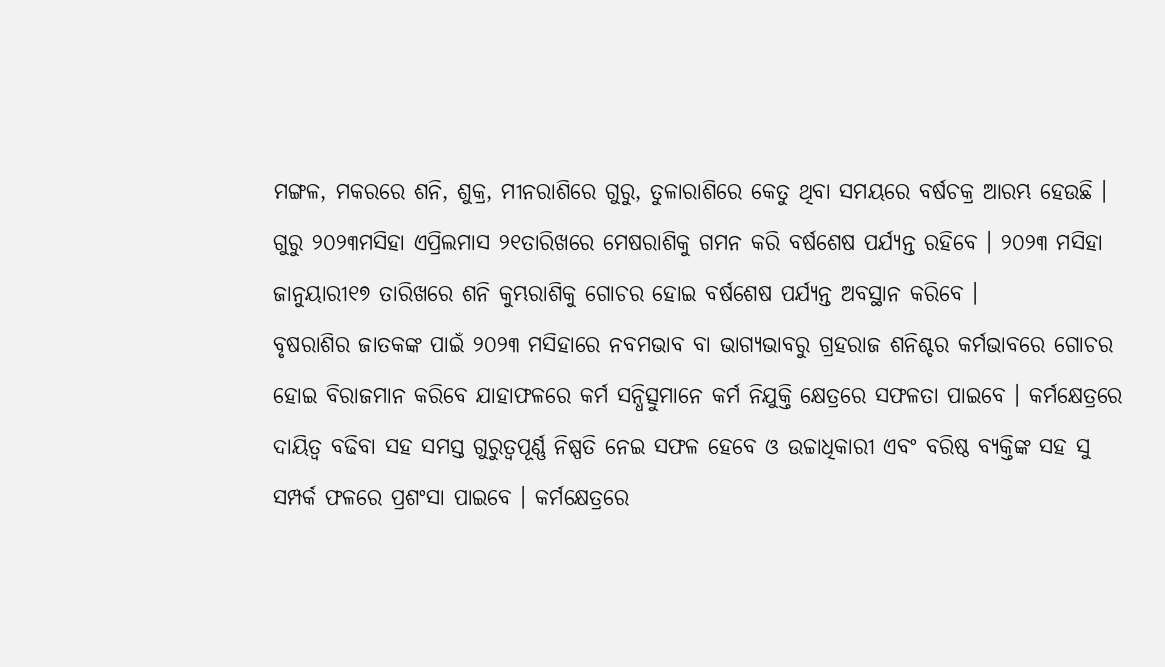ମଙ୍ଗଳ, ମକରରେ ଶନି, ଶୁକ୍ର, ମୀନରାଶିରେ ଗୁରୁ, ତୁଳାରାଶିରେ କେତୁ ଥିବା ସମୟରେ ବର୍ଷଚକ୍ର ଆରମ୍ଭ ହେଉଛି । ଗୁରୁ ୨୦୨୩ମସିହା ଏପ୍ରିଲମାସ ୨୧ତାରିଖରେ ମେଷରାଶିକୁ ଗମନ କରି ବର୍ଷଶେଷ ପର୍ଯ୍ୟନ୍ତ ରହିବେ । ୨୦୨୩ ମସିହା ଜାନୁୟାରୀ୧୭ ତାରିଖରେ ଶନି କୁମ୍ଭରାଶିକୁ ଗୋଚର ହୋଇ ବର୍ଷଶେଷ ପର୍ଯ୍ୟନ୍ତ ଅବସ୍ଥାନ କରିବେ ।
ବୃଷରାଶିର ଜାତକଙ୍କ ପାଇଁ ୨୦୨୩ ମସିହାରେ ନବମଭାବ ବା ଭାଗ୍ୟଭାବରୁ ଗ୍ରହରାଜ ଶନିଶ୍ଚର କର୍ମଭାବରେ ଗୋଚର ହୋଇ ବିରାଜମାନ କରିବେ ଯାହାଫଳରେ କର୍ମ ସନ୍ଧିତ୍ସୁମାନେ କର୍ମ ନିଯୁକ୍ତି କ୍ଷେତ୍ରରେ ସଫଳତା ପାଇବେ । କର୍ମକ୍ଷେତ୍ରରେ ଦାୟିତ୍ଵ ବଢିବା ସହ ସମସ୍ତ ଗୁରୁତ୍ୱପୂର୍ଣ୍ଣ ନିଷ୍ପତି ନେଇ ସଫଳ ହେବେ ଓ ଉଚ୍ଚାଧିକାରୀ ଏବଂ ବରିଷ୍ଠ ବ୍ୟକ୍ତିଙ୍କ ସହ ସୁ ସମ୍ପର୍କ ଫଳରେ ପ୍ରଶଂସା ପାଇବେ । କର୍ମକ୍ଷେତ୍ରରେ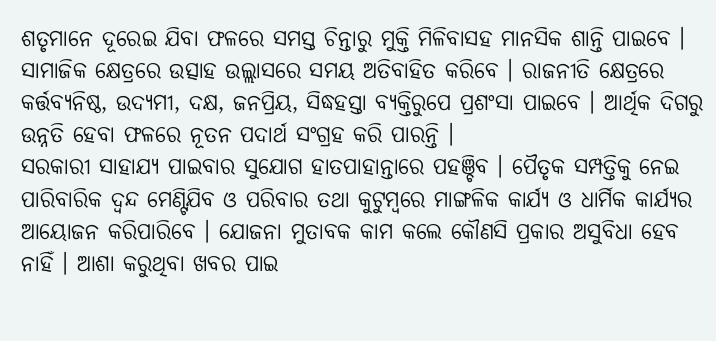ଶତୃମାନେ ଦୂରେଇ ଯିବା ଫଳରେ ସମସ୍ତ ଚିନ୍ତାରୁ ମୁକ୍ତି ମିଳିବାସହ ମାନସିକ ଶାନ୍ତି ପାଇବେ । ସାମାଜିକ କ୍ଷେତ୍ରରେ ଉତ୍ସାହ ଉଲ୍ଲାସରେ ସମୟ ଅତିବାହିତ କରିବେ । ରାଜନୀତି କ୍ଷେତ୍ରରେ କର୍ତ୍ତବ୍ୟନିଷ୍ଠ, ଉଦ୍ୟମୀ, ଦକ୍ଷ, ଜନପ୍ରିୟ, ସିଦ୍ଧହସ୍ତା ବ୍ୟକ୍ତିରୁପେ ପ୍ରଶଂସା ପାଇବେ । ଆର୍ଥିକ ଦିଗରୁ ଉନ୍ନତି ହେବା ଫଳରେ ନୂତନ ପଦାର୍ଥ ସଂଗ୍ରହ କରି ପାରନ୍ତି ।
ସରକାରୀ ସାହାଯ୍ୟ ପାଇବାର ସୁଯୋଗ ହାତପାହାନ୍ତାରେ ପହଞ୍ଚିବ । ପୈତୃକ ସମ୍ପତ୍ତିକୁ ନେଇ ପାରିବାରିକ ଦ୍ଵନ୍ଦ ମେଣ୍ଟିଯିବ ଓ ପରିବାର ତଥା କୁଟୁମ୍ବରେ ମାଙ୍ଗଳିକ କାର୍ଯ୍ୟ ଓ ଧାର୍ମିକ କାର୍ଯ୍ୟର ଆୟୋଜନ କରିପାରିବେ । ଯୋଜନା ମୁତାବକ କାମ କଲେ କୌଣସି ପ୍ରକାର ଅସୁବିଧା ହେବ ନାହିଁ । ଆଶା କରୁଥିବା ଖବର ପାଇ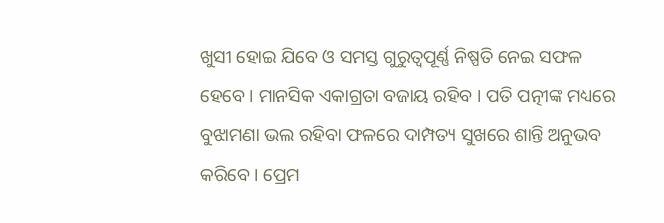ଖୁସୀ ହୋଇ ଯିବେ ଓ ସମସ୍ତ ଗୁରୁତ୍ୱପୂର୍ଣ୍ଣ ନିଷ୍ପତି ନେଇ ସଫଳ ହେବେ । ମାନସିକ ଏକାଗ୍ରତା ବଜାୟ ରହିବ । ପତି ପତ୍ନୀଙ୍କ ମଧ୍ୟରେ ବୁଝାମଣା ଭଲ ରହିବା ଫଳରେ ଦାମ୍ପତ୍ୟ ସୁଖରେ ଶାନ୍ତି ଅନୁଭବ କରିବେ । ପ୍ରେମ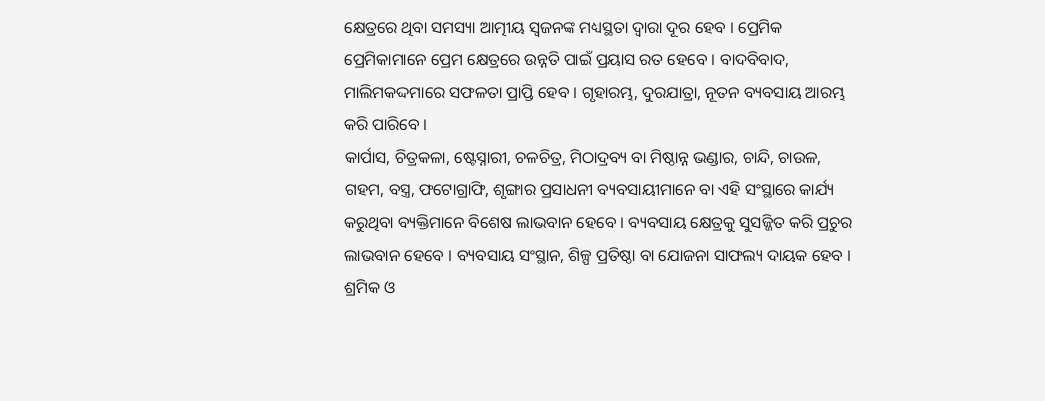କ୍ଷେତ୍ରରେ ଥିବା ସମସ୍ୟା ଆତ୍ମୀୟ ସ୍ଵଜନଙ୍କ ମଧ୍ୟସ୍ଥତା ଦ୍ଵାରା ଦୂର ହେବ । ପ୍ରେମିକ ପ୍ରେମିକାମାନେ ପ୍ରେମ କ୍ଷେତ୍ରରେ ଉନ୍ନତି ପାଇଁ ପ୍ରୟାସ ରତ ହେବେ । ବାଦବିବାଦ, ମାଲିମକଦ୍ଦମାରେ ସଫଳତା ପ୍ରାପ୍ତି ହେବ । ଗୃହାରମ୍ଭ, ଦୁରଯାତ୍ରା, ନୂତନ ବ୍ୟବସାୟ ଆରମ୍ଭ କରି ପାରିବେ ।
କାର୍ପାସ, ଚିତ୍ରକଳା, ଷ୍ଟେସ୍ନାରୀ, ଚଳଚିତ୍ର, ମିଠାଦ୍ରବ୍ୟ ବା ମିଷ୍ଠାନ୍ନ ଭଣ୍ଡାର, ଚାନ୍ଦି, ଚାଉଳ, ଗହମ, ବସ୍ତ୍ର, ଫଟୋଗ୍ରାଫି, ଶୃଙ୍ଗାର ପ୍ରସାଧନୀ ବ୍ୟବସାୟୀମାନେ ବା ଏହି ସଂସ୍ଥାରେ କାର୍ଯ୍ୟ କରୁଥିବା ବ୍ୟକ୍ତିମାନେ ବିଶେଷ ଲାଭବାନ ହେବେ । ବ୍ୟବସାୟ କ୍ଷେତ୍ରକୁ ସୁସଜ୍ଜିତ କରି ପ୍ରଚୁର ଲାଭବାନ ହେବେ । ବ୍ୟବସାୟ ସଂସ୍ଥାନ, ଶିଳ୍ପ ପ୍ରତିଷ୍ଠା ବା ଯୋଜନା ସାଫଲ୍ୟ ଦାୟକ ହେବ । ଶ୍ରମିକ ଓ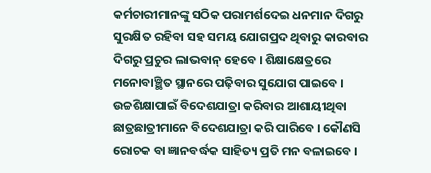କର୍ମଚାରୀମାନଙ୍କୁ ସଠିକ ପରାମର୍ଶଦେଇ ଧନମାନ ଦିଗରୁ ସୁରକ୍ଷିତ ରହିବା ସହ ସମୟ ଯୋଗପ୍ରଦ ଥିବାରୁ କାରବାର ଦିଗରୁ ପ୍ରଚୁର ଲାଭବାନ୍ ହେବେ । ଶିକ୍ଷାକ୍ଷେତ୍ରରେ ମନୋବାଞ୍ଛିତ ସ୍ଥାନରେ ପଢ଼ିବାର ସୁଯୋଗ ପାଇବେ । ଉଚ୍ଚଶିକ୍ଷାପାଇଁ ବିଦେଶଯାତ୍ରା କରିବାର ଆଶାୟୀଥିବା ଛାତ୍ରଛାତ୍ରୀମାନେ ବିଦେଶଯାତ୍ରା କରି ପାରିବେ । କୌଣସି ରୋଚକ ବା ଜ୍ଞାନବର୍ଦ୍ଧକ ସାହିତ୍ୟ ପ୍ରତି ମନ ବଳାଇବେ ।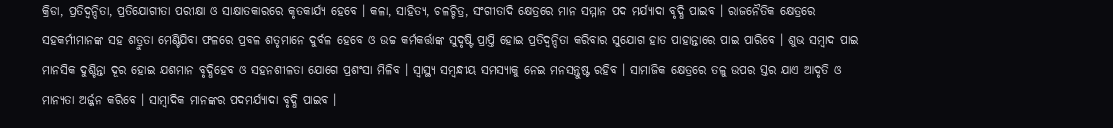କ୍ରିଡା, ପ୍ରତିଦ୍ଵନ୍ଦିତା, ପ୍ରତିଯୋଗୀତା ପରୀକ୍ଷା ଓ ସାକ୍ଷାତକାରରେ କୃତକାର୍ଯ୍ୟ ହେବେ । କଳା, ସାହିତ୍ୟ, ଚଳଚ୍ଚିତ୍ର, ସଂଗୀତାଦି କ୍ଷେତ୍ରରେ ମାନ ସମ୍ମାନ ପଦ ମର୍ଯ୍ୟାଦା ବୃଦ୍ଧି ପାଇବ । ରାଜନୈତିକ କ୍ଷେତ୍ରରେ ସହକର୍ମୀମାନଙ୍କ ସହ ଶତ୍ରୁତା ମେଣ୍ଟିଯିବା ଫଳରେ ପ୍ରବଳ ଶତୃମାନେ ଦୁର୍ବଳ ହେବେ ଓ ଉଚ୍ଚ କର୍ମକର୍ତ୍ତାଙ୍କ ସୁଦୃଷ୍ଟି ପ୍ରାପ୍ତି ହୋଇ ପ୍ରତିଦ୍ଵନ୍ଦିତା କରିବାର ସୁଯୋଗ ହାତ ପାହାନ୍ତାରେ ପାଇ ପାରିବେ । ଶୁଭ ସମ୍ବାଦ ପାଇ ମାନସିକ ଦୁଶ୍ଚିନ୍ତା ଦୂର ହୋଇ ଯଶମାନ ବୃଦ୍ଧିହେବ ଓ ସହନଶୀଳତା ଯୋଗେ ପ୍ରଶଂସା ମିଳିବ । ସ୍ୱାସ୍ଥ୍ୟ ସମ୍ବନ୍ଧୀୟ ସମସ୍ୟାକୁ ନେଇ ମନସନ୍ତୁଷ୍ଟ ରହିବ । ସାମାଜିକ କ୍ଷେତ୍ରରେ ତଳୁ ଉପର ସ୍ତର ଯାଏ ଆଦୃତି ଓ ମାନ୍ୟତା ଅର୍ଜ୍ଜନ କରିବେ । ସାମ୍ବାଦିକ ମାନଙ୍କର ପଦମର୍ଯ୍ୟାଦା ବୃଦ୍ଧି ପାଇବ ।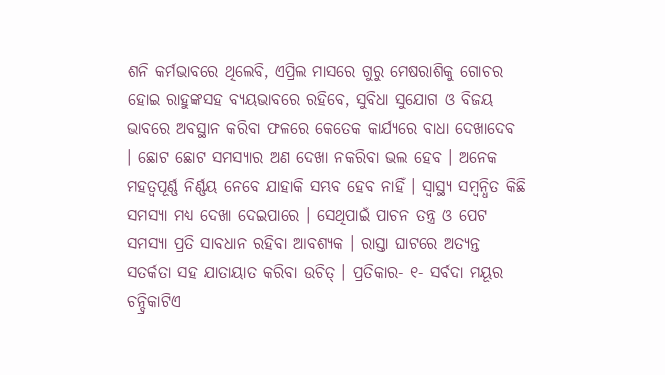ଶନି କର୍ମଭାବରେ ଥିଲେବି, ଏପ୍ରିଲ ମାସରେ ଗୁରୁ ମେଷରାଶିକୁ ଗୋଚର ହୋଇ ରାହୁଙ୍କସହ ବ୍ୟୟଭାବରେ ରହିବେ, ସୁବିଧା ସୁଯୋଗ ଓ ବିଜୟ ଭାବରେ ଅବସ୍ଥାନ କରିବା ଫଳରେ କେତେକ କାର୍ଯ୍ୟରେ ବାଧା ଦେଖାଦେବ । ଛୋଟ ଛୋଟ ସମସ୍ୟାର ଅଣ ଦେଖା ନକରିବା ଭଲ ହେବ । ଅନେକ ମହତ୍ଵପୂର୍ଣ୍ଣ ନିର୍ଣ୍ଣୟ ନେବେ ଯାହାକି ସମ୍ଭବ ହେବ ନାହିଁ । ସ୍ୱାସ୍ଥ୍ୟ ସମ୍ବନ୍ଧିତ କିଛି ସମସ୍ୟା ମଧ୍ୟ ଦେଖା ଦେଇପାରେ । ସେଥିପାଇଁ ପାଚନ ତନ୍ତ୍ର ଓ ପେଟ ସମସ୍ୟା ପ୍ରତି ସାବଧାନ ରହିବା ଆବଶ୍ୟକ । ରାସ୍ତା ଘାଟରେ ଅତ୍ୟନ୍ତ ସତର୍କତା ସହ ଯାତାୟାତ କରିବା ଉଚିତ୍ । ପ୍ରତିକାର- ୧- ସର୍ବଦା ମୟୂର ଚନ୍ଦ୍ରିକାଟିଏ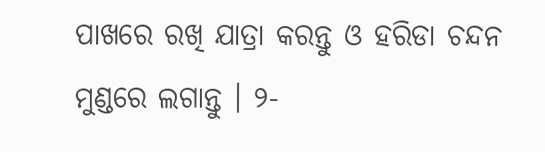ପାଖରେ ରଖି ଯାତ୍ରା କରନ୍ତୁ ଓ ହରିଡା ଚନ୍ଦନ ମୁଣ୍ଡରେ ଲଗାନ୍ତୁ । ୨-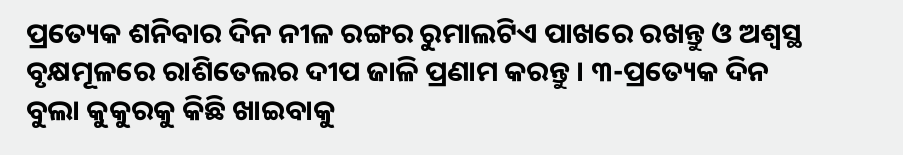ପ୍ରତ୍ୟେକ ଶନିବାର ଦିନ ନୀଳ ରଙ୍ଗର ରୁମାଲଟିଏ ପାଖରେ ରଖନ୍ତୁ ଓ ଅଶ୍ୱସ୍ଥ ବୃକ୍ଷମୂଳରେ ରାଶିତେଲର ଦୀପ ଜାଳି ପ୍ରଣାମ କରନ୍ତୁ । ୩-ପ୍ରତ୍ୟେକ ଦିନ ବୁଲା କୁକୁରକୁ କିଛି ଖାଇବାକୁ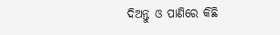ଦିଅନ୍ତୁ ଓ ପାଣିରେ କିଛି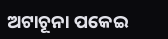ଅଟାଚୂନା ପକେଇ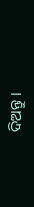ଦିଅନ୍ତୁ ।